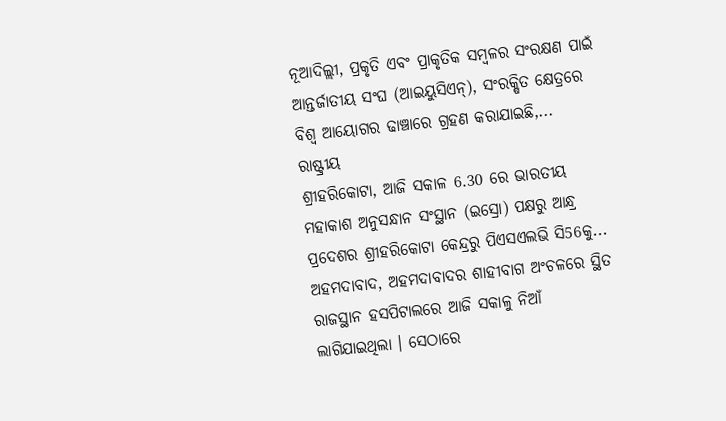ନୂଆଦିଲ୍ଲୀ, ପ୍ରକୃତି ଏବଂ ପ୍ରାକୃତିକ ସମ୍ବଳର ସଂରକ୍ଷଣ ପାଇଁ ଆନ୍ତର୍ଜାତୀୟ ସଂଘ (ଆଇୟୁସିଏନ୍), ସଂରକ୍ଷିତ କ୍ଷେତ୍ରରେ ବିଶ୍ବ ଆୟୋଗର ଢାଞ୍ଚାରେ ଗ୍ରହଣ କରାଯାଇଛି,...
ରାଷ୍ଟ୍ରୀୟ
ଶ୍ରୀହରିକୋଟା, ଆଜି ସକାଳ 6.30 ରେ ଭାରତୀୟ ମହାକାଶ ଅନୁସନ୍ଧାନ ସଂସ୍ଥାନ (ଇସ୍ରୋ) ପକ୍ଷରୁ ଆନ୍ଧ୍ର ପ୍ରଦେଶର ଶ୍ରୀହରିକୋଟା କେନ୍ଦ୍ରରୁ ପିଏସଏଲଭି ସି56କୁ...
ଅହମଦାବାଦ, ଅହମଦାବାଦର ଶାହୀବାଗ ଅଂଚଳରେ ସ୍ଥିତ ରାଜସ୍ଥାନ ହସପିଟାଲରେ ଆଜି ସକାଳୁ ନିଆଁ ଲାଗିଯାଇଥିଲା । ସେଠାରେ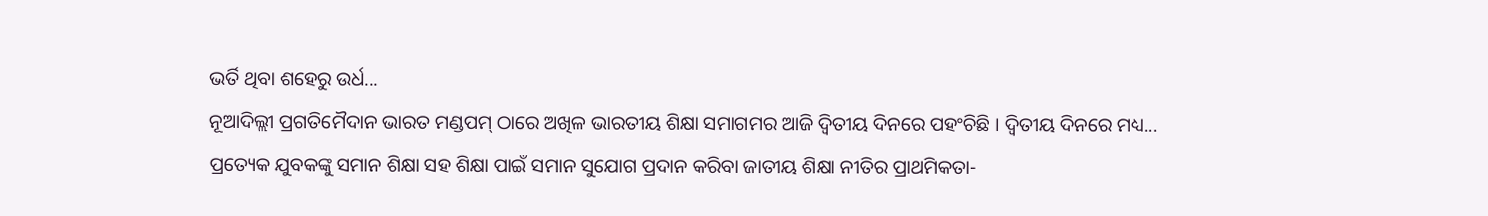ଭର୍ତି ଥିବା ଶହେରୁ ଉର୍ଧ...
ନୂଆଦିଲ୍ଲୀ ପ୍ରଗତିମୈଦାନ ଭାରତ ମଣ୍ଡପମ୍ ଠାରେ ଅଖିଳ ଭାରତୀୟ ଶିକ୍ଷା ସମାଗମର ଆଜି ଦ୍ବିତୀୟ ଦିନରେ ପହଂଚିଛି । ଦ୍ୱିତୀୟ ଦିନରେ ମଧ୍ୟ...
ପ୍ରତ୍ୟେକ ଯୁବକଙ୍କୁ ସମାନ ଶିକ୍ଷା ସହ ଶିକ୍ଷା ପାଇଁ ସମାନ ସୁଯୋଗ ପ୍ରଦାନ କରିବା ଜାତୀୟ ଶିକ୍ଷା ନୀତିର ପ୍ରାଥମିକତା-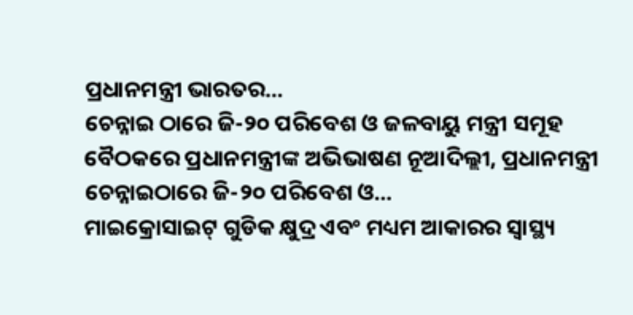ପ୍ରଧାନମନ୍ତ୍ରୀ ଭାରତର...
ଚେନ୍ନାଇ ଠାରେ ଜି-୨୦ ପରିବେଶ ଓ ଜଳବାୟୁ ମନ୍ତ୍ରୀ ସମୂହ ବୈଠକରେ ପ୍ରଧାନମନ୍ତ୍ରୀଙ୍କ ଅଭିଭାଷଣ ନୂଆଦିଲ୍ଲୀ, ପ୍ରଧାନମନ୍ତ୍ରୀ ଚେନ୍ନାଇଠାରେ ଜି-୨୦ ପରିବେଶ ଓ...
ମାଇକ୍ରୋସାଇଟ୍ ଗୁଡିକ କ୍ଷୁଦ୍ର ଏବଂ ମଧ୍ୟମ ଆକାରର ସ୍ୱାସ୍ଥ୍ୟ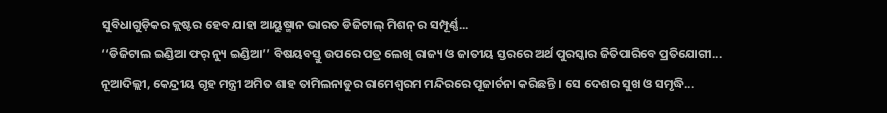ସୁବିଧାଗୁଡ଼ିକର କ୍ଲଷ୍ଟର ହେବ ଯାହା ଆୟୁଷ୍ମାନ ଭାରତ ଡିଜିଟାଲ୍ ମିଶନ୍ ର ସମ୍ପୂର୍ଣ୍ଣ...
‘‘ଡିଜିଟାଲ ଇଣ୍ଡିଆ ଫର୍ ନ୍ୟୁ ଇଣ୍ଡିଆ’’ ବିଷୟବସ୍ତୁ ଉପରେ ପତ୍ର ଲେଖି ରାଜ୍ୟ ଓ ଜାତୀୟ ସ୍ତରରେ ଅର୍ଥ ପୁରସ୍କାର ଜିତିପାରିବେ ପ୍ରତିଯୋଗୀ...
ନୂଆଦିଲ୍ଲୀ, କେନ୍ଦ୍ରୀୟ ଗୃହ ମନ୍ତ୍ରୀ ଅମିତ ଶାହ ତାମିଲନାଡୁର ରାମେଶ୍ୱରମ ମନ୍ଦିରରେ ପୂଜାର୍ଚନା କରିଛନ୍ତି । ସେ ଦେଶର ସୁଖ ଓ ସମୃଦ୍ଧି...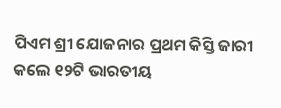ପିଏମ ଶ୍ରୀ ଯୋଜନାର ପ୍ରଥମ କିସ୍ତି ଜାରୀ କଲେ ୧୨ଟି ଭାରତୀୟ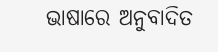ଭାଷାରେ ଅନୁବାଦିତ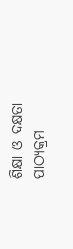ଶିକ୍ଷା ଓ ଦକ୍ଷତା ପାଠ୍ୟକ୍ରମ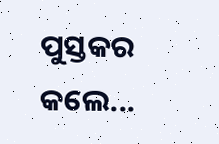ପୁସ୍ତକର କଲେ...